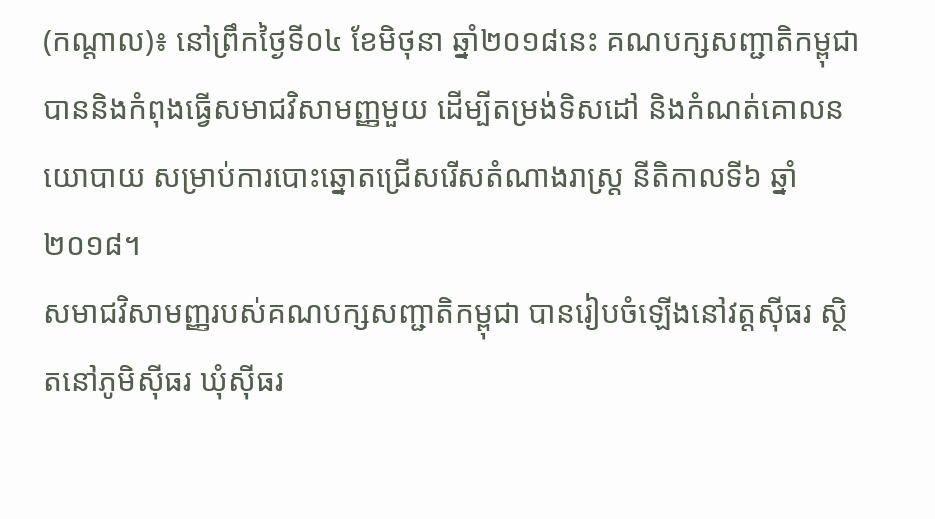(កណ្តាល)៖ នៅព្រឹកថ្ងៃទី០៤ ខែមិថុនា ឆ្នាំ២០១៨នេះ គណបក្សសញ្ជាតិកម្ពុជា បាននិងកំពុងធ្វើសមាជវិសាមញ្ញមួយ ដើម្បីតម្រង់ទិសដៅ និងកំណត់គោលនយោបាយ សម្រាប់ការបោះឆ្នោតជ្រើសរើសតំណាងរាស្ត្រ នីតិកាលទី៦ ឆ្នាំ២០១៨។
សមាជវិសាមញ្ញរបស់គណបក្សសញ្ជាតិកម្ពុជា បានរៀបចំឡើងនៅវត្តស៊ីធរ ស្ថិតនៅភូមិស៊ីធរ ឃុំស៊ីធរ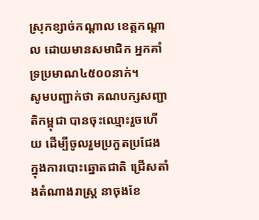ស្រុកខ្សាច់កណ្ដាល ខេត្តកណ្ដាល ដោយមានសមាជិក អ្នកគាំទ្រប្រមាណ៤៥០០នាក់។
សូមបញ្ជាក់ថា គណបក្សសញ្ជាតិកម្ពុជា បានចុះឈ្មោះរួចហើយ ដើម្បីចូលរួមប្រកួតប្រជែង ក្នុងការបោះឆ្នោតជាតិ ជ្រើសតាំងតំណាងរាស្រ្ត នាចុងខែ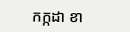កក្កដា ខា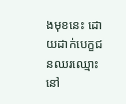ងមុខនេះ ដោយដាក់បេក្ខជនឈរឈ្មោះនៅ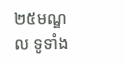២៥មណ្ឌល ទូទាំង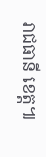រាជធានី ខេត្ត៕